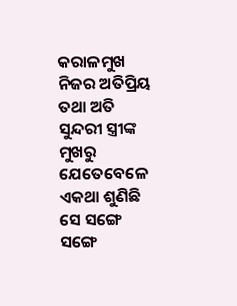କରାଳମୁଖ ନିଜର ଅତିପ୍ରିୟ ତଥା ଅତି ସୁନ୍ଦରୀ ସ୍ତ୍ରୀଙ୍କ ମୁଖରୁ ଯେତେବେଳେ ଏକଥା ଶୁଣିଛି ସେ ସଙ୍ଗେ ସଙ୍ଗେ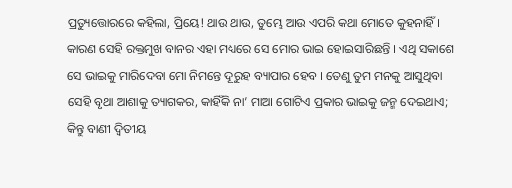ପ୍ରତ୍ୟୁତ୍ତୋରରେ କହିଲା, ପ୍ରିୟେ! ଥାଉ ଥାଉ, ତୁମ୍ଭେ ଆଉ ଏପରି କଥା ମୋତେ କୁହନାହିଁ । କାରଣ ସେହି ରକ୍ତମୁଖ ବାନର ଏହା ମଧ୍ୟରେ ସେ ମୋର ଭାଇ ହୋଇସାରିଛନ୍ତି । ଏଥି ସକାଶେ ସେ ଭାଇକୁ ମାରିଦେବା ମୋ ନିମନ୍ତେ ଦୂରୁହ ବ୍ୟାପାର ହେବ । ତେଣୁ ତୁମ ମନକୁ ଆସୁଥିବା ସେହି ବୃଥା ଆଶାକୁ ତ୍ୟାଗକର, କାହିଁକି ନା’ ମାଆ ଗୋଟିଏ ପ୍ରକାର ଭାଇକୁ ଜନ୍ମ ଦେଇଥାଏ; କିନ୍ତୁ ବାଣୀ ଦ୍ୱିତୀୟ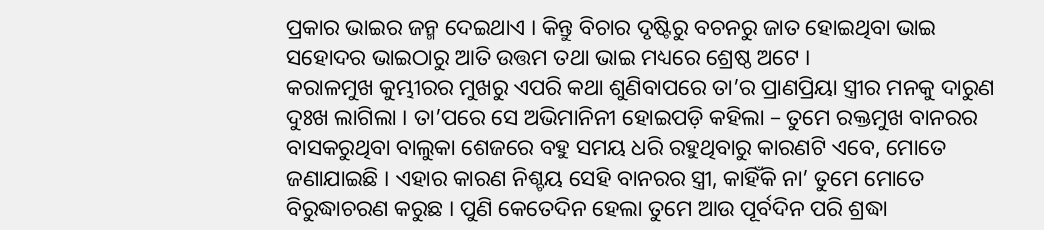ପ୍ରକାର ଭାଇର ଜନ୍ମ ଦେଇଥାଏ । କିନ୍ତୁ ବିଚାର ଦୃଷ୍ଟିରୁ ବଚନରୁ ଜାତ ହୋଇଥିବା ଭାଇ ସହୋଦର ଭାଇଠାରୁ ଆତି ଉତ୍ତମ ତଥା ଭାଇ ମଧ୍ୟରେ ଶ୍ରେଷ୍ଠ ଅଟେ ।
କରାଳମୁଖ କୁମ୍ଭୀରର ମୁଖରୁ ଏପରି କଥା ଶୁଣିବାପରେ ତା’ର ପ୍ରାଣପ୍ରିୟା ସ୍ତ୍ରୀର ମନକୁ ଦାରୁଣ ଦୁଃଖ ଲାଗିଲା । ତା’ପରେ ସେ ଅଭିମାନିନୀ ହୋଇପଡ଼ି କହିଲା – ତୁମେ ରକ୍ତମୁଖ ବାନରର ବାସକରୁଥିବା ବାଲୁକା ଶେଜରେ ବହୁ ସମୟ ଧରି ରହୁଥିବାରୁ କାରଣଟି ଏବେ, ମୋତେ ଜଣାଯାଇଛି । ଏହାର କାରଣ ନିଶ୍ଚୟ ସେହି ବାନରର ସ୍ତ୍ରୀ, କାହିଁକି ନା’ ତୁମେ ମୋତେ ବିରୁଦ୍ଧାଚରଣ କରୁଛ । ପୁଣି କେତେଦିନ ହେଲା ତୁମେ ଆଉ ପୂର୍ବଦିନ ପରି ଶ୍ରଦ୍ଧା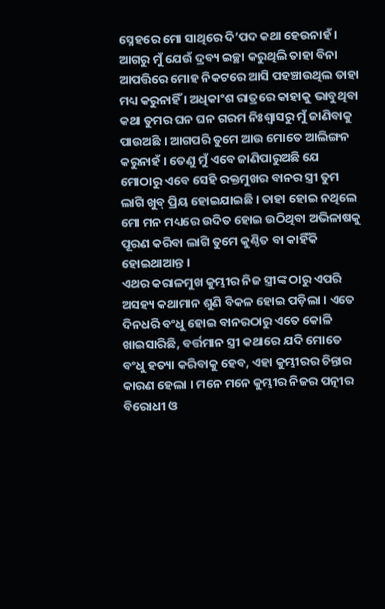ସ୍ନେହରେ ମୋ ସାଥିରେ ଦି’ପଦ କଥା ହେଉନାହଁ । ଆଗରୁ ମୁଁ ଯେଉଁ ଦ୍ରବ୍ୟ ଇଚ୍ଛା କରୁଥିଲି ତାହା ବିନା ଆପତ୍ତିରେ ମୋହ ନିକଟରେ ଆସି ପହଞ୍ଚାଉଥିଲ ତାହା ମଧ୍ୟ କରୁନାହିଁ । ଅଧିକାଂଶ ରାତ୍ରରେ କାହାକୁ ଭାବୁଥିବା କଥା ତୁମର ଘନ ଘନ ଗରମ ନିଃଶ୍ୱାସରୁ ମୁଁ ଜାଣିବାକୁ ପାଉଅଛି । ଆଗପରି ତୁମେ ଆଉ ମୋତେ ଆଲିଙ୍ଗନ କରୁନାହଁ । ତେଣୁ ମୁଁ ଏବେ ଜାଣିପାରୁଅଛି ଯେ ମୋଠାରୁ ଏବେ ସେହି ରକ୍ତମୁଖର ବାନର ସ୍ତ୍ରୀ ତୁମ ଲାଗି ଖୁବ୍ ପ୍ରିୟ ହୋଇଯାଇଛି । ତାହା ହୋଇ ନଥିଲେ ମୋ ମନ ମଧ୍ୟରେ ଉଦିତ ହୋଇ ଉଠିଥିବା ଅଭିଳାଷକୁ ପୂରଣ କରିବା ଲାଗି ତୁମେ କୁଣ୍ଠିତ ବା କାହିଁକି ହୋଇଥାଆନ୍ତ ।
ଏଥର କରାଳମୁଖ କୁମ୍ଭୀର ନିଜ ସ୍ତ୍ରୀଙ୍କ ଠାରୁ ଏପରି ଅସହ୍ୟ କଥାମାନ ଶୁଣି ବିକଳ ହୋଇ ପଡ଼ିଲା । ଏତେ ଦିନଧରି ବଂଧୁ ହୋଇ ବାନରଠାରୁ ଏତେ କୋଳି ଖାଇସାରିଛି, ବର୍ତ୍ତମାନ ସ୍ତ୍ରୀ କଥାରେ ଯଦି ମୋତେ ବଂଧୁ ହତ୍ୟା କରିବାକୁ ହେବ, ଏହା କୁମ୍ଭୀରର ଚିନ୍ତାର କାରଣ ହେଲା । ମନେ ମନେ କୁମ୍ଭୀର ନିଜର ପତ୍ନୀର ବିରୋଧୀ ଓ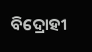ବିଦ୍ରୋହୀ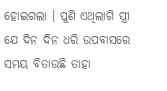ହୋଇଗଲା । ପୁଣି ଏଥିଲାଗି ସ୍ତ୍ରୀ ଯେ ଦିନ ଦିନ ଧରି ଉପବାସରେ ସମୟ ବିତାଉଛି ତାହା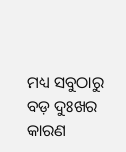ମଧ୍ୟ ସବୁଠାରୁ ବଡ଼ ଦୁଃଖର କାରଣ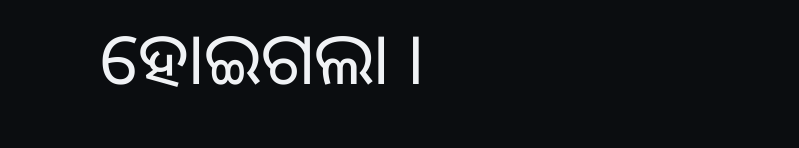ହୋଇଗଲା ।